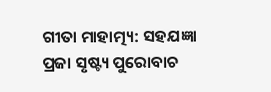ଗୀତା ମାହାତ୍ମ୍ୟ: ସହଯଜ୍ଞା ପ୍ରଜା ସୃଷ୍ଟ୍ୟ ପୁରୋବାଚ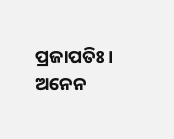ପ୍ରଜାପତିଃ। ଅନେନ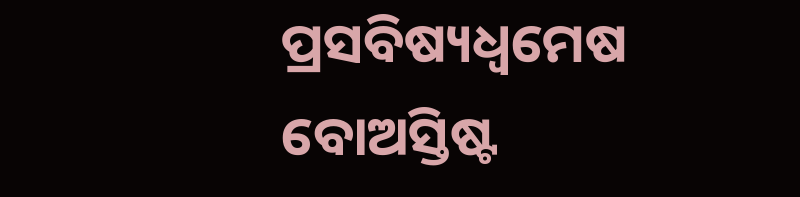ପ୍ରସବିଷ୍ୟଧ୍ଵମେଷ ବୋଅସ୍ତିଷ୍ଟ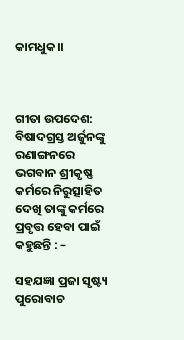କାମଧୁକ।।



ଗୀତା ଉପଦେଶ: ବିଷାଦଗ୍ରସ୍ତ ଅର୍ଜୁନଙ୍କୁ ରଣାଙ୍ଗନରେ ଭଗବାନ ଶ୍ରୀକୃଷ୍ଣ କର୍ମରେ ନିରୁତ୍ସାହିତ ଦେଖି ତାଙ୍କୁ କର୍ମରେ ପ୍ରବୃତ୍ତ ହେବା ପାଇଁ କହୁଛନ୍ତି : –

ସହଯଜ୍ଞା ପ୍ରଜା ସୃଷ୍ଟ୍ୟ ପୁରୋବାଚ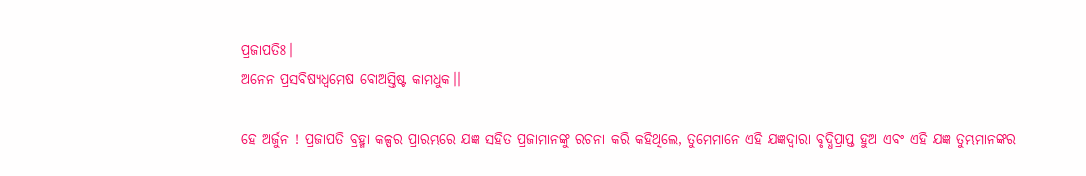ପ୍ରଜାପତିଃ।
ଅନେନ ପ୍ରସବିଷ୍ୟଧ୍ଵମେଷ ବୋଅସ୍ତିଷ୍ଟ କାମଧୁକ।।

ହେ ଅର୍ଜୁନ ! ପ୍ରଜାପତି ବ୍ରହ୍ମା କଳ୍ପର ପ୍ରାରମ୍ଭରେ ଯଜ୍ଞ ସହିତ ପ୍ରଜାମାନଙ୍କୁ ରଚନା କରି କହିଥିଲେ, ତୁମେମାନେ ଏହି ଯଜ୍ଞଦ୍ୱାରା ବୃଦ୍ଧିପ୍ରାପ୍ତ ହୁଅ ଏବଂ ଏହି ଯଜ୍ଞ ତୁମ୍ଭମାନଙ୍କର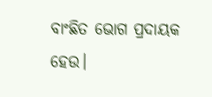ବାଂଛିତ ଭୋଗ ପ୍ରଦାୟକ ହେଉ।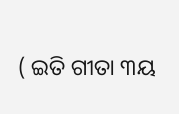( ଇତି ଗୀତା ୩ୟ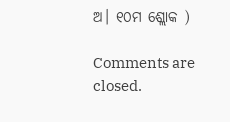ଅ। ୧୦ମ ଶ୍ଲୋକ )

Comments are closed.